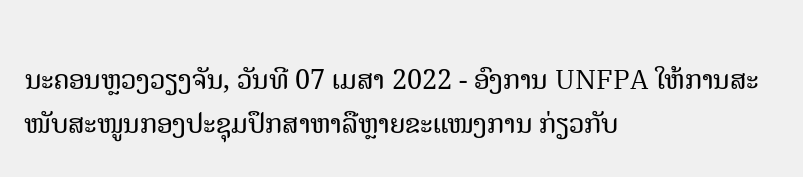ນະຄອນຫຼວງວຽງຈັນ, ວັນທີ 07 ເມສາ 2022 - ອົງການ UNFPA ໃຫ້ການສະໜັບສະໜູນກອງປະຊຸມປຶກສາຫາລືຫຼາຍຂະແໜງການ ກ່ຽວກັບ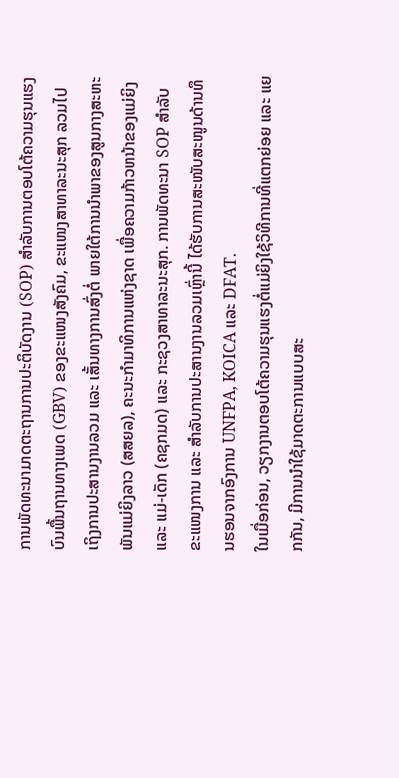ການພັດທະນາມາດຕະຖານການປະຕິບັດງານ (SOP) ສຳລັບການຕອບໂຕ້ຄວາມຮຸນແຮງບົນພື້ນຖານທາງເພດ (GBV) ຂອງຂະແໜງສັງຄົມ, ຂະແໜງສາທາລະນະສຸກ ລວມໄປເຖິງການປະສານງານລວມ ແລະ ເສັ້ນທາງການສົ່ງຕໍ່ ພາຍໃຕ້ການນຳພາຂອງສູນກາງສະຫະພັນແມ່ຍິງລາວ (ສສຍລ), ຄະນະກຳມາທິການແຫ່ງຊາດ ເພື່ອຄວາມກ້າວຫນ້າຂອງແມ່ຍິງ ແລະ ແມ່-ເດັກ (ຄຊກມດ) ແລະ ກະຊວງສາທາລະນະສຸກ. ການພັດທະນາ SOP ສໍາລັບຂະແໜງການ ແລະ ສໍາລັບການປະສານງານລວມເຫຼົ່ານີ້ ໄດ້ຮັບການສະໜັບສະໜູນດ້ານທຶນຮອນຈາກອົງການ UNFPA, KOICA ແລະ DFAT.
ໃນເມື່ອກ່ອນ, ວຽກງານຕອບໂຕ້ຄວາມຮຸນແຮງຕໍ່ແມ່ຍິງໃຊ້ວິທີການທີ່ແຕກຍ່ອຍ ແລະ ແຍກກັນ, ມີການນໍາໃຊ້ມາດຕະການແບບສະ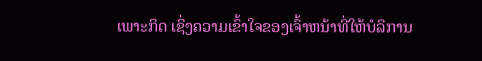ເພາະກິດ ເຊິ່ງຄວາມເຂົ້າໃຈຂອງເຈົ້າຫນ້າທີ່ໃຫ້ບໍລິການ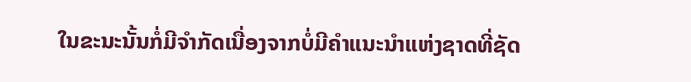ໃນຂະນະນັ້ນກໍ່ມີຈໍາກັດເນື່ອງຈາກບໍ່ມີຄໍາແນະນໍາແຫ່ງຊາດທີ່ຊັດ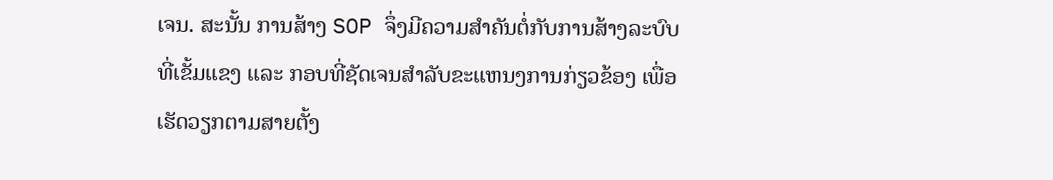ເຈນ. ສະນັ້ນ ການສ້າງ SOP ຈຶ່ງມີຄວາມສໍາຄັນຕໍ່ກັບການສ້າງລະບົບທີ່ເຂັ້ມແຂງ ແລະ ກອບທີ່ຊັດເຈນສໍາລັບຂະແຫນງການກ່ຽວຂ້ອງ ເພື່ອເຮັດວຽກຕາມສາຍຕັ້ງ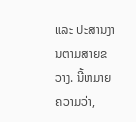ແລະ ປະສານງານຕາມສາຍຂວາງ. ນີ້ຫມາຍຄວາມວ່າ,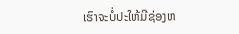ເຮົາຈະບໍ່ປະໃຫ້ມີຊ່ອງຫ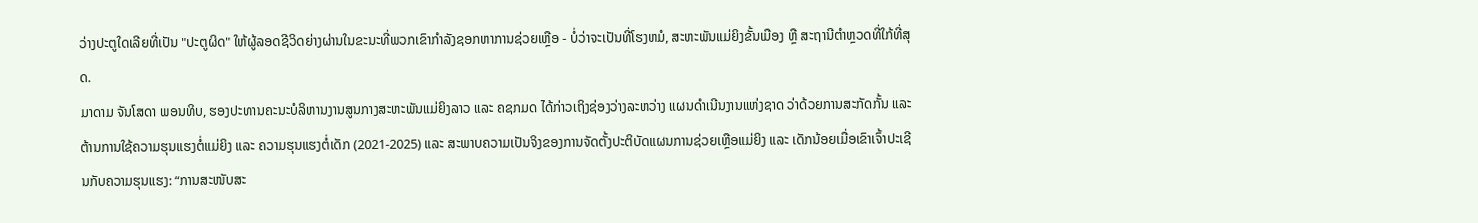ວ່າງປະຕູໃດເລີຍທີ່ເປັນ "ປະຕູຜິດ" ໃຫ້ຜູ້ລອດຊີວິດຍ່າງຜ່ານໃນຂະນະທີ່ພວກເຂົາກໍາລັງຊອກຫາການຊ່ວຍເຫຼືອ - ບໍ່ວ່າຈະເປັນທີ່ໂຮງຫມໍ, ສະຫະພັນແມ່ຍິງຂັ້ນເມືອງ ຫຼື ສະຖານີຕໍາຫຼວດທີ່ໃກ້ທີ່ສຸດ.
ມາດາມ ຈັນໂສດາ ພອນທິບ, ຮອງປະທານຄະນະບໍລິຫານງານສູນກາງສະຫະພັນແມ່ຍິງລາວ ແລະ ຄຊກມດ ໄດ້ກ່າວເຖິງຊ່ອງວ່າງລະຫວ່າງ ແຜນດໍາເນີນງານແຫ່ງຊາດ ວ່າດ້ວຍການສະກັດກັ້ນ ແລະ ຕ້ານການໃຊ້ຄວາມຮຸນແຮງຕໍ່ແມ່ຍິງ ແລະ ຄວາມຮຸນແຮງຕໍ່ເດັກ (2021-2025) ແລະ ສະພາບຄວາມເປັນຈິງຂອງການຈັດຕັ້ງປະຕິບັດແຜນການຊ່ວຍເຫຼືອແມ່ຍິງ ແລະ ເດັກນ້ອຍເມື່ອເຂົາເຈົ້າປະເຊີນກັບຄວາມຮຸນແຮງ: “ການສະໜັບສະ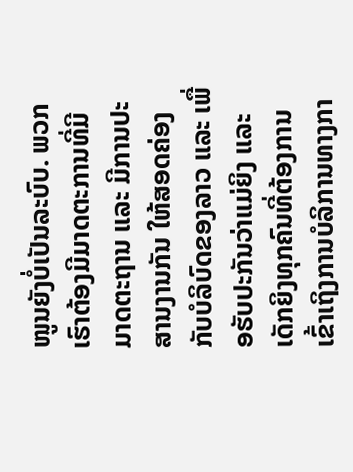ໜູນຍັງບໍ່ເປັນລະບົບ. ພວກເຮົາຕ້ອງມີມາດຕະການທີ່ມີມາດຕະຖານ ແລະ ມີການປະສານງານກັນ ໃຫ້ສອດຄ່ອງກັບບໍລິບົດຂອງລາວ ແລະ ເພື່ອຮັບປະກັນວ່າແມ່ຍິງ ແລະ ເດັກຍິງທຸກຄົນທີ່ຕ້ອງການເຂົ້າເຖິງການບໍລິການທາງກາ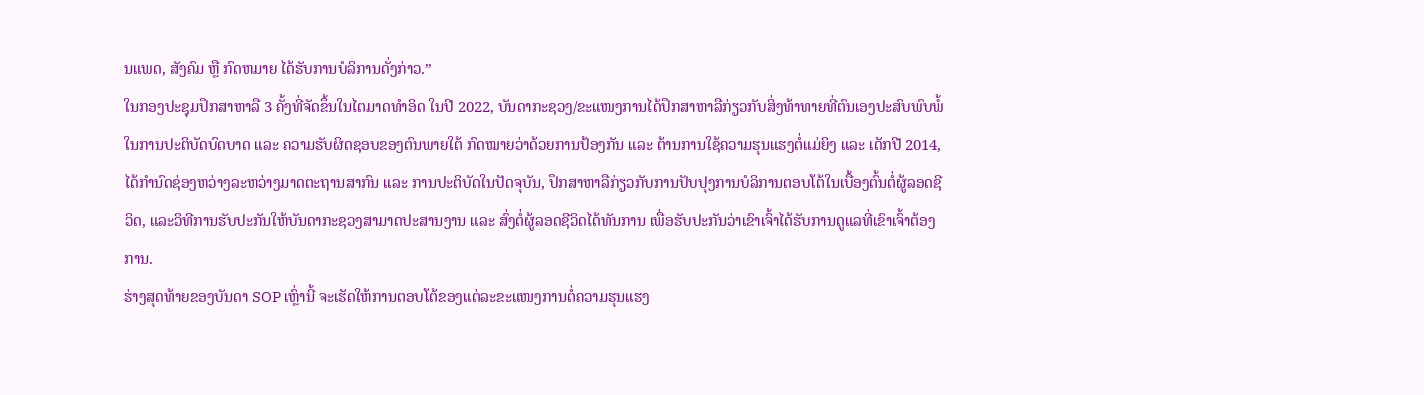ນແພດ, ສັງຄົມ ຫຼື ກົດຫມາຍ ໄດ້ຮັບການບໍລິການດັ່ງກ່າວ.”
ໃນກອງປະຊຸມປຶກສາຫາລື 3 ຄັ້ງທີ່ຈັດຂຶ້ນໃນໄຕມາດທໍາອິດ ໃນປີ 2022, ບັນດາກະຊວງ/ຂະແໜງການໄດ້ປຶກສາຫາລືກ່ຽວກັບສິ່ງທ້າທາຍທີ່ຕົນເອງປະສົບພົບພໍ້ ໃນການປະຕິບັດບົດບາດ ແລະ ຄວາມຮັບຜິດຊອບຂອງຕົນພາຍໃຕ້ ກົດໝາຍວ່າດ້ວຍການປ້ອງກັນ ແລະ ຕ້ານການໃຊ້ຄວາມຮຸນແຮງຕໍ່ແມ່ຍິງ ແລະ ເດັກປີ 2014, ໄດ້ກຳນົດຊ່ອງຫວ່າງລະຫວ່າງມາດຕະຖານສາກົນ ແລະ ການປະຕິບັດໃນປັດຈຸບັນ, ປຶກສາຫາລືກ່ຽວກັບການປັບປຸງການບໍລິການຕອບໂຕ້ໃນເບື້ອງຕົ້ນຕໍ່ຜູ້ລອດຊີວິດ, ແລະວິທີການຮັບປະກັນໃຫ້ບັນດາກະຊວງສາມາດປະສານງານ ແລະ ສົ່ງຕໍ່ຜູ້ລອດຊີວິດໄດ້ທັນການ ເພື່ອຮັບປະກັນວ່າເຂົາເຈົ້າໄດ້ຮັບການດູແລທີ່ເຂົາເຈົ້າຕ້ອງການ.
ຮ່າງສຸດທ້າຍຂອງບັນດາ SOP ເຫຼົ່ານີ້ ຈະເຮັດໃຫ້ການຕອບໂຕ້ຂອງແຕ່ລະຂະແໜງການຕໍ່ຄວາມຮຸນແຮງ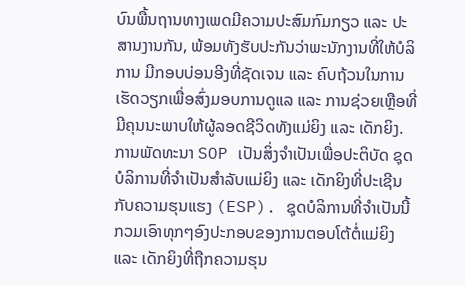ບົນພື້ນຖານທາງເພດມີຄວາມປະສົມກົມກຽວ ແລະ ປະສານງານກັນ, ພ້ອມທັງຮັບປະກັນວ່າພະນັກງານທີ່ໃຫ້ບໍລິການ ມີກອບບ່ອນອີງທີ່ຊັດເຈນ ແລະ ຄົບຖ້ວນໃນການເຮັດວຽກເພື່ອສົ່ງມອບການດູແລ ແລະ ການຊ່ວຍເຫຼືອທີ່ມີຄຸນນະພາບໃຫ້ຜູ້ລອດຊີວິດທັງແມ່ຍິງ ແລະ ເດັກຍິງ.
ການພັດທະນາ SOP ເປັນສິ່ງຈໍາເປັນເພື່ອປະຕິບັດ ຊຸດບໍລິການທີ່ຈໍາເປັນສໍາລັບແມ່ຍິງ ແລະ ເດັກຍິງທີ່ປະເຊີນກັບຄວາມຮຸນແຮງ (ESP). ຊຸດບໍລິການທີ່ຈໍາເປັນນີ້ ກວມເອົາທຸກໆອົງປະກອບຂອງການຕອບໂຕ້ຕໍ່ແມ່ຍິງ ແລະ ເດັກຍິງທີ່ຖືກຄວາມຮຸນ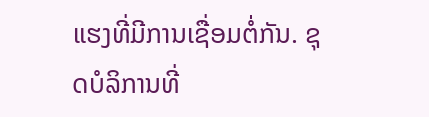ແຮງທີ່ມີການເຊື່ອມຕໍ່ກັນ. ຊຸດບໍລິການທີ່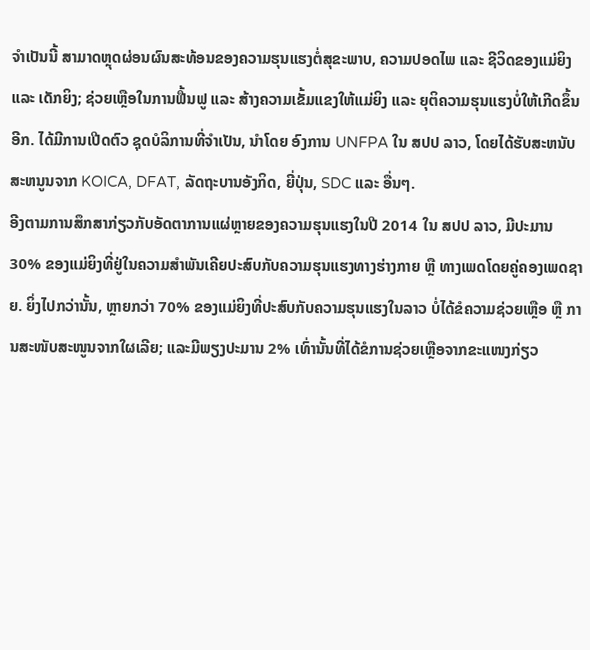ຈໍາເປັນນີ້ ສາມາດຫຼຸດຜ່ອນຜົນສະທ້ອນຂອງຄວາມຮຸນແຮງຕໍ່ສຸຂະພາບ, ຄວາມປອດໄພ ແລະ ຊີວິດຂອງແມ່ຍິງ ແລະ ເດັກຍິງ; ຊ່ວຍເຫຼືອໃນການຟື້ນຟູ ແລະ ສ້າງຄວາມເຂັ້ມແຂງໃຫ້ແມ່ຍິງ ແລະ ຍຸຕິຄວາມຮຸນແຮງບໍ່ໃຫ້ເກີດຂຶ້ນອີກ. ໄດ້ມີການເປີດຕົວ ຊຸດບໍລິການທີ່ຈໍາເປັນ, ນໍາໂດຍ ອົງການ UNFPA ໃນ ສປປ ລາວ, ໂດຍໄດ້ຮັບສະຫນັບສະຫນູນຈາກ KOICA, DFAT, ລັດຖະບານອັງກິດ, ຍີ່ປຸ່ນ, SDC ແລະ ອື່ນໆ.
ອີງຕາມການສຶກສາກ່ຽວກັບອັດຕາການແຜ່ຫຼາຍຂອງຄວາມຮຸນແຮງໃນປີ 2014 ໃນ ສປປ ລາວ, ມີປະມານ 30% ຂອງແມ່ຍິງທີ່ຢູ່ໃນຄວາມສໍາພັນເຄີຍປະສົບກັບຄວາມຮຸນແຮງທາງຮ່າງກາຍ ຫຼື ທາງເພດໂດຍຄູ່ຄອງເພດຊາຍ. ຍິ່ງໄປກວ່ານັ້ນ, ຫຼາຍກວ່າ 70% ຂອງແມ່ຍິງທີ່ປະສົບກັບຄວາມຮຸນແຮງໃນລາວ ບໍ່ໄດ້ຂໍຄວາມຊ່ວຍເຫຼືອ ຫຼື ການສະໜັບສະໜູນຈາກໃຜເລີຍ; ແລະມີພຽງປະມານ 2% ເທົ່ານັ້ນທີ່ໄດ້ຂໍການຊ່ວຍເຫຼືອຈາກຂະແໜງກ່ຽວ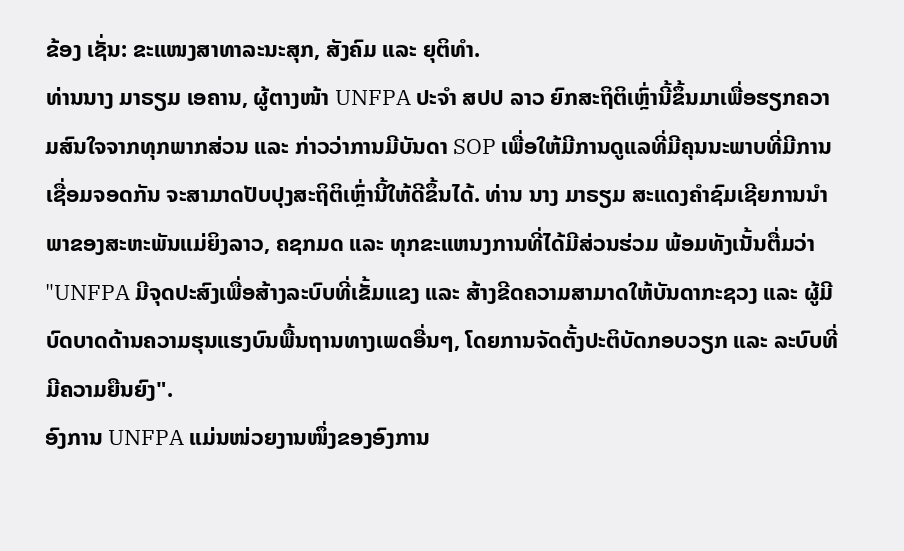ຂ້ອງ ເຊັ່ນ: ຂະແໜງສາທາລະນະສຸກ, ສັງຄົມ ແລະ ຍຸຕິທຳ.
ທ່ານນາງ ມາຣຽມ ເອຄານ, ຜູ້ຕາງໜ້າ UNFPA ປະຈຳ ສປປ ລາວ ຍົກສະຖິຕິເຫຼົ່ານີ້ຂຶ້ນມາເພື່ອຮຽກຄວາມສົນໃຈຈາກທຸກພາກສ່ວນ ແລະ ກ່າວວ່າການມີບັນດາ SOP ເພື່ອໃຫ້ມີການດູແລທີ່ມີຄຸນນະພາບທີ່ມີການເຊື່ອມຈອດກັນ ຈະສາມາດປັບປຸງສະຖິຕິເຫຼົ່ານີ້ໃຫ້ດີຂຶ້ນໄດ້. ທ່ານ ນາງ ມາຣຽມ ສະແດງຄໍາຊົມເຊີຍການນໍາພາຂອງສະຫະພັນແມ່ຍິງລາວ, ຄຊກມດ ແລະ ທຸກຂະແຫນງການທີ່ໄດ້ມີສ່ວນຮ່ວມ ພ້ອມທັງເນັ້ນຕື່ມວ່າ "UNFPA ມີຈຸດປະສົງເພື່ອສ້າງລະບົບທີ່ເຂັ້ມແຂງ ແລະ ສ້າງຂີດຄວາມສາມາດໃຫ້ບັນດາກະຊວງ ແລະ ຜູ້ມີບົດບາດດ້ານຄວາມຮຸນແຮງບົນພື້ນຖານທາງເພດອື່ນໆ, ໂດຍການຈັດຕັ້ງປະຕິບັດກອບວຽກ ແລະ ລະບົບທີ່ມີຄວາມຍືນຍົງ".
ອົງການ UNFPA ແມ່ນໜ່ວຍງານໜຶ່ງຂອງອົງການ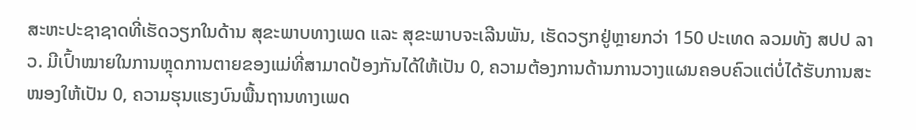ສະຫະປະຊາຊາດທີ່ເຮັດວຽກໃນດ້ານ ສຸຂະພາບທາງເພດ ແລະ ສຸຂະພາບຈະເລີນພັນ, ເຮັດວຽກຢູ່ຫຼາຍກວ່າ 150 ປະເທດ ລວມທັງ ສປປ ລາວ. ມີເປົ້າໝາຍໃນການຫຼຸດການຕາຍຂອງແມ່ທີ່ສາມາດປ້ອງກັນໄດ້ໃຫ້ເປັນ 0, ຄວາມຕ້ອງການດ້ານການວາງແຜນຄອບຄົວແຕ່ບໍ່ໄດ້ຮັບການສະໜອງໃຫ້ເປັນ 0, ຄວາມຮຸນແຮງບົນພື້ນຖານທາງເພດ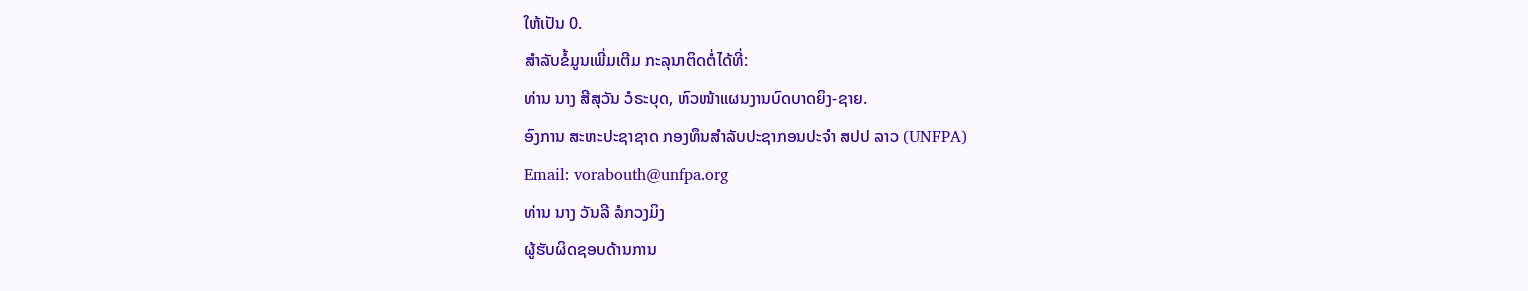ໃຫ້ເປັນ 0.
ສໍາລັບຂໍ້ມູນເພີ່ມເຕີມ ກະລຸນາຕິດຕໍ່ໄດ້ທີ່:
ທ່ານ ນາງ ສີສຸວັນ ວໍຣະບຸດ, ຫົວໜ້າແຜນງານບົດບາດຍິງ-ຊາຍ.
ອົງການ ສະຫະປະຊາຊາດ ກອງທຶນສຳລັບປະຊາກອນປະຈໍາ ສປປ ລາວ (UNFPA)
Email: vorabouth@unfpa.org
ທ່ານ ນາງ ວັນລີ ລໍກວງມິງ
ຜູ້ຮັບຜິດຊອບດ້ານການ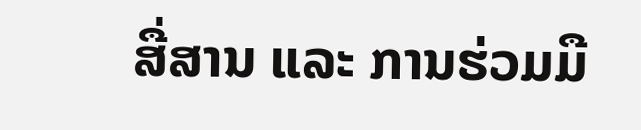ສື່ສານ ແລະ ການຮ່ວມມື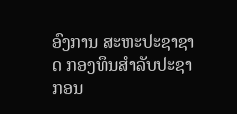ອົງການ ສະຫະປະຊາຊາດ ກອງທຶນສຳລັບປະຊາກອນ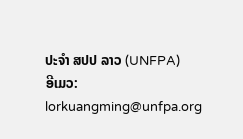ປະຈໍາ ສປປ ລາວ (UNFPA)
ອີເມວ: lorkuangming@unfpa.org